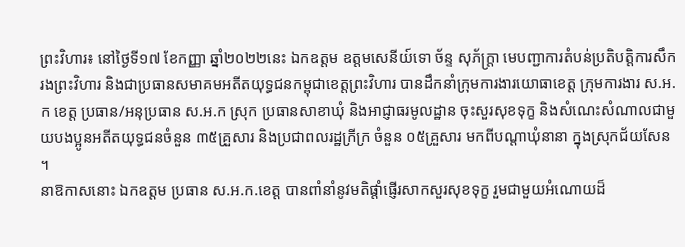ព្រះវិហារ៖ នៅថ្ងៃទី១៧ ខែកញ្ញា ឆ្នាំ២០២២នេះ ឯកឧត្តម ឧត្តមសេនីយ៍ទោ ច័ន្ទ សុភ័ក្ត្រា មេបញ្ជាការតំបន់ប្រតិបត្តិការសឹករងព្រះវិហារ និងជាប្រធានសមាគមអតីតយុទ្ធជនកម្ពុជាខេត្តព្រះវិហារ បានដឹកនាំក្រុមការងារយោធាខេត្ត ក្រុមការងារ ស.អ.ក ខេត្ត ប្រធាន/អនុប្រធាន ស.អ.ក ស្រុក ប្រធានសាខាឃុំ និងអាជ្ញាធរមូលដ្ឋាន ចុះសួរសុខទុក្ខ និងសំណេះសំណាលជាមួយបងប្អូនអតីតយុទ្ធជនចំនួន ៣៥គ្រួសារ និងប្រជាពលរដ្ឋក្រីក្រ ចំនួន ០៥គ្រួសារ មកពីបណ្តាឃុំនានា ក្នុងស្រុកជ័យសែន ។
នាឱកាសនោះ ឯកឧត្តម ប្រធាន ស.អ.ក.ខេត្ត បានពាំនាំនូវមតិផ្តាំផ្ញើរសាកសួរសុខទុក្ខ រួមជាមួយអំណោយដ៏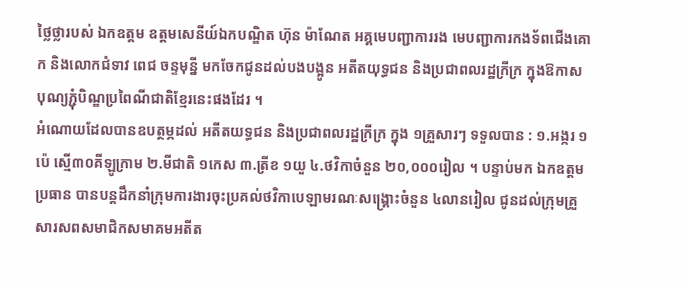ថ្លៃថ្លារបស់ ឯកឧត្តម ឧត្តមសេនីយ៍ឯកបណ្ឌិត ហ៊ុន ម៉ាណែត អគ្គមេបញ្ជាការរង មេបញ្ជាការកងទ័ពជើងគោក និងលោកជំទាវ ពេជ ចន្ទមុន្នី មកចែកជូនដល់បងបង្អូន អតីតយុទ្ធជន និងប្រជាពលរដ្ឋក្រីក្រ ក្នុងឱកាសបុណ្យភ្ជុំបិណ្ឌប្រពៃណីជាតិខ្មែរនេះផងដែរ ។
អំណោយដែលបានឧបត្ថម្ភដល់ អតីតយទ្ធជន និងប្រជាពលរដ្ឋក្រីក្រ ក្នុង ១គ្រួសារៗ ទទួលបាន : ១.អង្ករ ១ប៉េ ស្មើ៣០គីឡូក្រាម ២.មីជាតិ ១កេស ៣.ត្រីខ ១យួ ៤.ថវិកាចំនួន ២០,០០០រៀល ។ បន្ទាប់មក ឯកឧត្តម ប្រធាន បានបន្តដឹកនាំក្រុមការងារចុះប្រគល់ថវិកាបេឡាមរណៈសង្គ្រោះចំនួន ៤លានរៀល ជូនដល់ក្រុមគ្រួសារសពសមាជិកសមាគមអតីត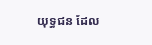យុទ្ធជន ដែល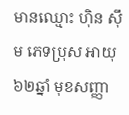មានឈ្មោះ ហ៊ិន ស៊ឹម ភេទប្រុស អាយុ៦២ឆ្នាំ មុខសញ្ញា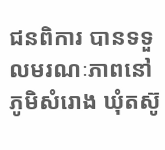ជនពិការ បានទទួលមរណៈភាពនៅភូមិសំរោង ឃុំតស៊ូ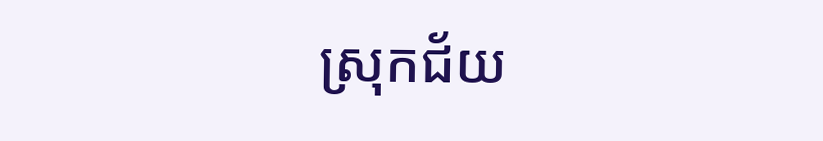ស្រុកជ័យ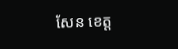សែន ខេត្ត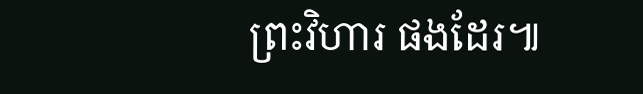ព្រះវិហារ ផងដែរ៕